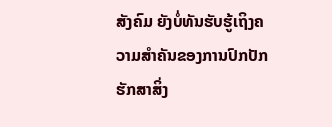ສັງຄົມ ຍັງບໍ່ທັນຮັບຮູ້ເຖິງຄວາມສຳຄັນຂອງການປົກປັກຮັກສາສິ່ງ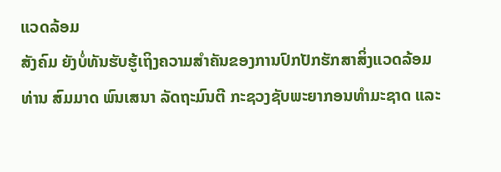ແວດລ້ອມ
ສັງຄົມ ຍັງບໍ່ທັນຮັບຮູ້ເຖິງຄວາມສຳຄັນຂອງການປົກປັກຮັກສາສິ່ງແວດລ້ອມ
ທ່ານ ສົມມາດ ພົນເສນາ ລັດຖະມົນຕີ ກະຊວງຊັບພະຍາກອນທຳມະຊາດ ແລະ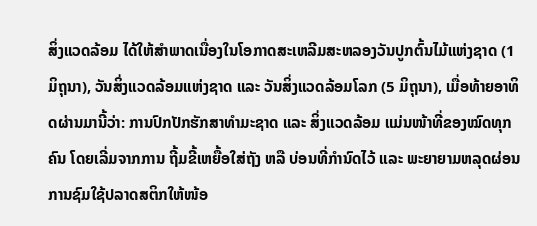ສິ່ງແວດລ້ອມ ໄດ້ໃຫ້ສຳພາດເນື່ອງໃນໂອກາດສະເຫລີມສະຫລອງວັນປູກຕົ້ນໄມ້ແຫ່ງຊາດ (1 ມິຖຸນາ), ວັນສິ່ງແວດລ້ອມແຫ່ງຊາດ ແລະ ວັນສິ່ງແວດລ້ອມໂລກ (5 ມິຖຸນາ), ເມື່ອທ້າຍອາທິດຜ່ານມານີ້ວ່າ: ການປົກປັກຮັກສາທໍາມະຊາດ ແລະ ສິ່ງແວດລ້ອມ ແມ່ນໜ້າທີ່ຂອງໝົດທຸກຄົນ ໂດຍເລີ່ມຈາກການ ຖີ້ມຂີ້ເຫຍື້ອໃສ່ຖັງ ຫລື ບ່ອນທີ່ກຳນົດໄວ້ ແລະ ພະຍາຍາມຫລຸດຜ່ອນການຊົມໃຊ້ປລາດສຕິກໃຫ້ໜ້ອ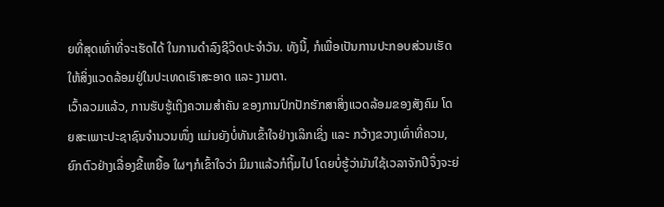ຍທີ່ສຸດເທົ່າທີ່ຈະເຮັດໄດ້ ໃນການດຳລົງຊີວິດປະຈຳວັນ. ທັງນີ້, ກໍເພື່ອເປັນການປະກອບສ່ວນເຮັດໃຫ້ສິ່ງແວດລ້ອມຢູ່ໃນປະເທດເຮົາສະອາດ ແລະ ງາມຕາ.
ເວົ້າລວມແລ້ວ, ການຮັບຮູ້ເຖິງຄວາມສຳຄັນ ຂອງການປົກປັກຮັກສາສິ່ງແວດລ້ອມຂອງສັງຄົມ ໂດຍສະເພາະປະຊາຊົນຈຳນວນໜຶ່ງ ແມ່ນຍັງບໍ່ທັນເຂົ້າໃຈຢ່າງເລິກເຊິ່ງ ແລະ ກວ້າງຂວາງເທົ່າທີ່ຄວນ, ຍົກຕົວຢ່າງເລື່ອງຂີ້ເຫຍື້ອ ໃຜໆກໍເຂົ້າໃຈວ່າ ມີມາແລ້ວກໍຖິ້ມໄປ ໂດຍບໍ່ຮູ້ວ່າມັນໃຊ້ເວລາຈັກປີຈຶ່ງຈະຍ່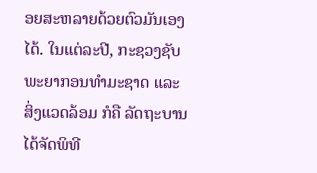ອຍສະຫລາຍດ້ວຍຕົວມັນເອງໄດ້. ໃນແຕ່ລະປີ, ກະຊວງຊັບພະຍາກອນທຳມະຊາດ ແລະ ສິ່ງແວດລ້ອມ ກໍຄື ລັດຖະບານ ໄດ້ຈັດພິທີ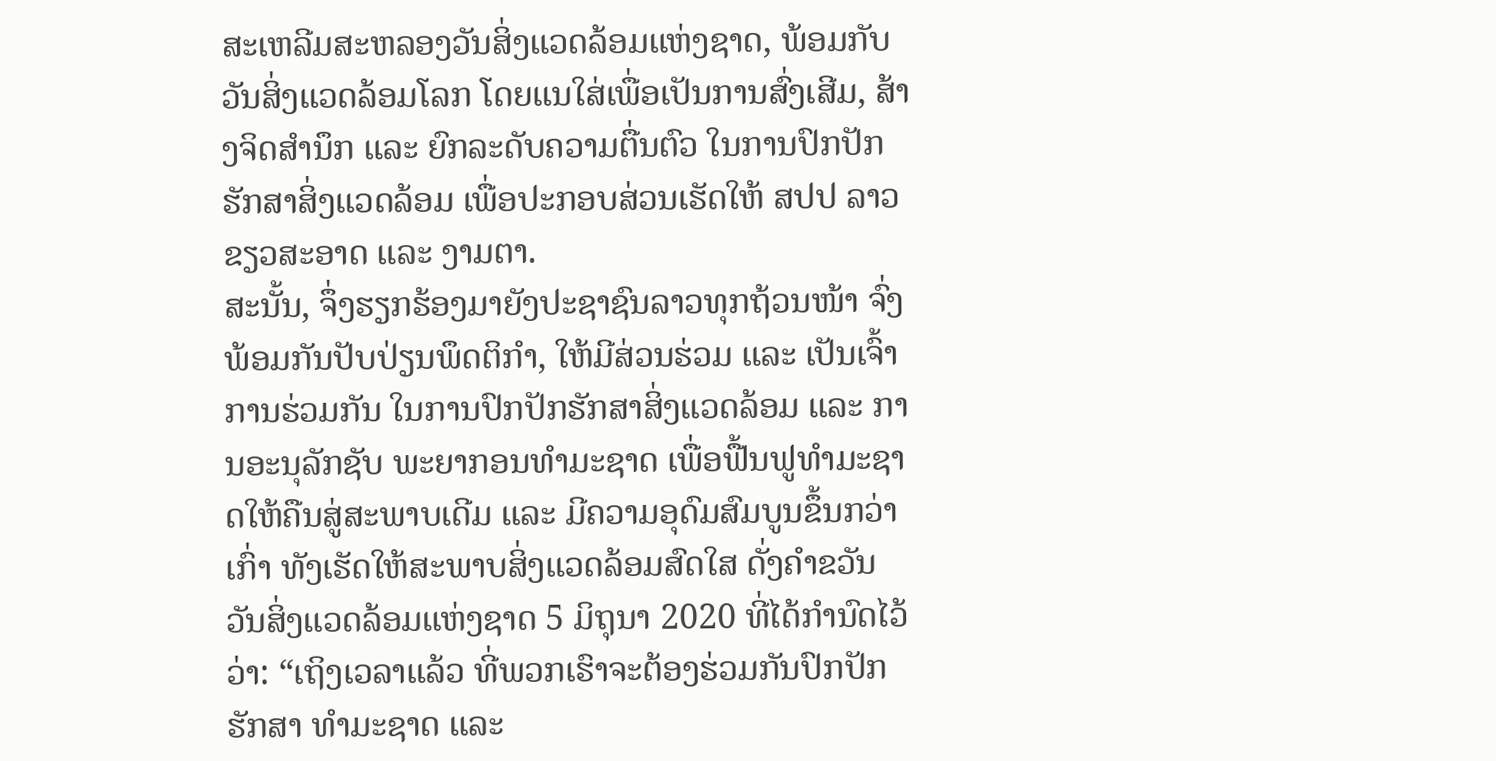ສະເຫລີມສະຫລອງວັນສິ່ງແວດລ້ອມແຫ່ງຊາດ, ພ້ອມກັບວັນສິ່ງແວດລ້ອມໂລກ ໂດຍແນໃສ່ເພື່ອເປັນການສົ່ງເສີມ, ສ້າງຈິດສຳນຶກ ແລະ ຍົກລະດັບຄວາມຕື່ນຕົວ ໃນການປົກປັກຮັກສາສິ່ງແວດລ້ອມ ເພື່ອປະກອບສ່ວນເຮັດໃຫ້ ສປປ ລາວ ຂຽວສະອາດ ແລະ ງາມຕາ.
ສະນັ້ນ, ຈຶ່ງຮຽກຮ້ອງມາຍັງປະຊາຊົນລາວທຸກຖ້ວນໜ້າ ຈົ່ງພ້ອມກັນປັບປ່ຽນພຶດຕິກຳ, ໃຫ້ມີສ່ວນຮ່ວມ ແລະ ເປັນເຈົ້າການຮ່ວມກັນ ໃນການປົກປັກຮັກສາສິ່ງແວດລ້ອມ ແລະ ການອະນຸລັກຊັບ ພະຍາກອນທຳມະຊາດ ເພື່ອຟື້ນຟູທໍາມະຊາດໃຫ້ຄືນສູ່ສະພາບເດີມ ແລະ ມີຄວາມອຸດົມສົມບູນຂຶ້ນກວ່າເກົ່າ ທັງເຮັດໃຫ້ສະພາບສິ່ງແວດລ້ອມສົດໃສ ດັ່ງຄໍາຂວັນ ວັນສິ່ງແວດລ້ອມແຫ່ງຊາດ 5 ມິຖຸນາ 2020 ທີ່ໄດ້ກໍານົດໄວ້ວ່າ: “ເຖິງເວລາແລ້ວ ທີ່ພວກເຮົາຈະຕ້ອງຮ່ວມກັນປົກປັກຮັກສາ ທໍາມະຊາດ ແລະ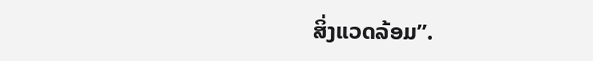ສິ່ງແວດລ້ອມ”.